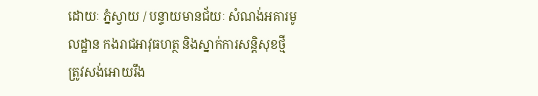ដោយៈ ភ្នំស្វាយ / បន្ទាយមានជ័យៈ សំណង់អគារមូលដ្ឋាន កងរាជអាវុធហត្ថ និងស្នាក់ការសន្តិសុខថ្មី ត្រូវសង់អោយរឹង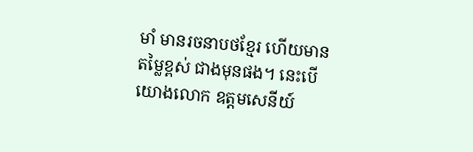មាំ មានរចនាបថខ្មែរ ហើយមានតម្លៃខ្ពស់ ជាងមុនផង។ នេះបើយោងលោក ឧត្តមសេនីយ៍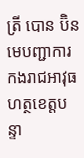ត្រី បោន ប៊ិន មេបញ្ជាការ កងរាជអាវុធហត្ថខេត្តបន្ទា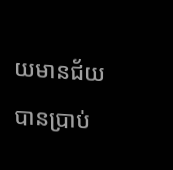យមានជ័យ បានប្រាប់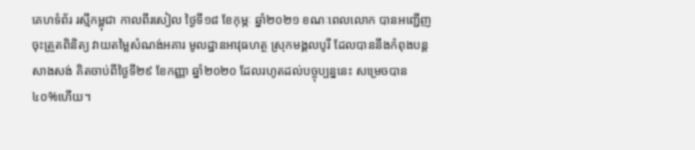គេហទំព័រ រស្មីកម្ពុជា កាលពីរសៀល ថ្ងៃទី១៨ ខែកុម្ភៈ ឆ្នាំ២០២១ ខណៈពេលលោក បានអញ្ជើញចុះត្រួតពិនិត្យ វាយតម្លៃសំណង់អគារ មូលដ្ឋានអាវុធហត្ថ ស្រុកមង្គលបូរី ដែលបាននឹងកំពុងបន្តសាងសង់ គិតចាប់ពីថ្ងៃទី២៩ ខែកញ្ញា ឆ្នាំ២០២០ ដែលរហូតដល់បច្ចុប្បន្ននេះ សម្រេចបាន ៤០%ហើយ។